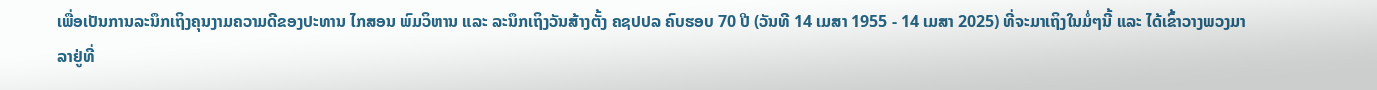ເພື່ອເປັນການລະນຶກເຖິງຄຸນງາມຄວາມດີຂອງປະທານ ໄກສອນ ພົມວິຫານ ແລະ ລະນຶກເຖິງວັນສ້າງຕັ້ງ ຄຊປປລ ຄົບຮອບ 70 ປີ (ວັນທີ 14 ເມສາ 1955 - 14 ເມສາ 2025) ທີ່ຈະມາເຖິງໃນມໍ່ໆນີ້ ແລະ ໄດ້ເຂົ້າວາງພວງມາລາຢູ່ທີ່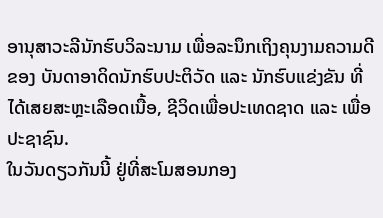ອານຸສາວະລີນັກຮົບວິລະນາມ ເພື່ອລະນຶກເຖິງຄຸນງາມຄວາມດີຂອງ ບັນດາອາດິດນັກຮົບປະຕິວັດ ແລະ ນັກຮົບແຂ່ງຂັນ ທີ່ໄດ້ເສຍສະຫຼະເລືອດເນື້ອ, ຊີວິດເພື່ອປະເທດຊາດ ແລະ ເພື່ອປະຊາຊົນ.
ໃນວັນດຽວກັນນີ້ ຢູ່ທີ່ສະໂມສອນກອງ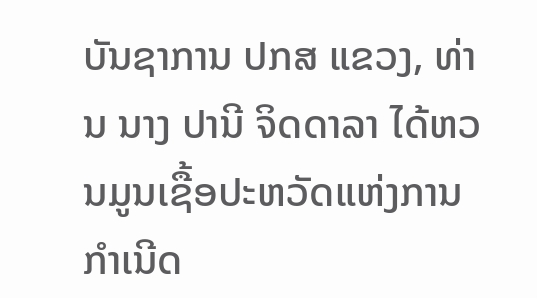ບັນຊາການ ປກສ ແຂວງ, ທ່ານ ນາງ ປານີ ຈິດດາລາ ໄດ້ຫວນມູນເຊື້ອປະຫວັດແຫ່ງການກໍາເນີດ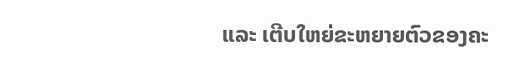ແລະ ເຕີບໃຫຍ່ຂະຫຍາຍຕົວຂອງຄະ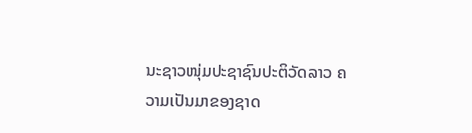ນະຊາວໜຸ່ມປະຊາຊົນປະຕິວັດລາວ ຄວາມເປັນມາຂອງຊາດ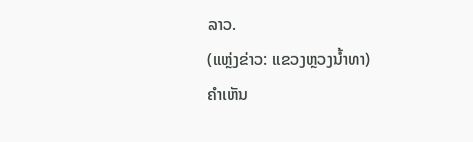ລາວ.
(ແຫຼ່ງຂ່າວ: ແຂວງຫຼວງນໍ້າທາ)
ຄໍາເຫັນ